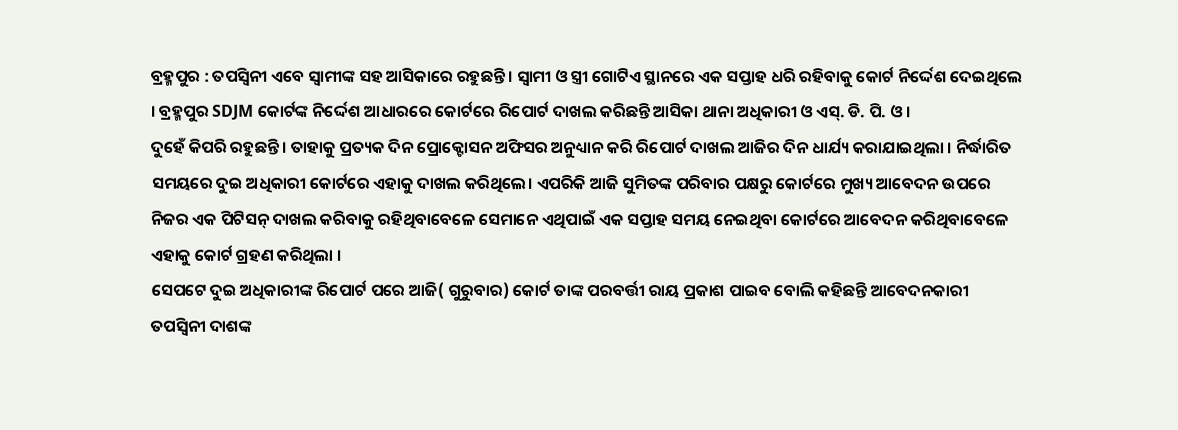ବ୍ରହ୍ମପୁର : ତପସ୍ବିନୀ ଏବେ ସ୍ବାମୀଙ୍କ ସହ ଆସିକାରେ ରହୁଛନ୍ତି । ସ୍ବାମୀ ଓ ସ୍ତ୍ରୀ ଗୋଟିଏ ସ୍ଥାନରେ ଏକ ସପ୍ତାହ ଧରି ରହିବାକୁ କୋର୍ଟ ନିର୍ଦ୍ଦେଶ ଦେଇଥିଲେ । ବ୍ରହ୍ମପୁର SDJM କୋର୍ଟଙ୍କ ନିର୍ଦ୍ଦେଶ ଆଧାରରେ କୋର୍ଟରେ ରିପୋର୍ଟ ଦାଖଲ କରିଛନ୍ତି ଆସିକା ଥାନା ଅଧିକାରୀ ଓ ଏସ୍. ଡି. ପି. ଓ ।
ଦୁହେଁ କିପରି ରହୁଛନ୍ତି । ତାହାକୁ ପ୍ରତ୍ୟକ ଦିନ ପ୍ରୋକ୍ଟୋସନ ଅଫିସର ଅନୁଧ୍ୟାନ କରି ରିପୋର୍ଟ ଦାଖଲ ଆଜିର ଦିନ ଧାର୍ଯ୍ୟ କରାଯାଇଥିଲା । ନିର୍ଦ୍ଧାରିତ ସମୟରେ ଦୁଇ ଅଧିକାରୀ କୋର୍ଟରେ ଏହାକୁ ଦାଖଲ କରିଥିଲେ। ଏପରିକି ଆଜି ସୁମିତଙ୍କ ପରିବାର ପକ୍ଷରୁ କୋର୍ଟରେ ମୁଖ୍ୟ ଆବେଦନ ଉପରେ ନିଜର ଏକ ପିଟିସନ୍ ଦାଖଲ କରିବାକୁ ରହିଥିବାବେଳେ ସେମାନେ ଏଥିପାଇଁ ଏକ ସପ୍ତାହ ସମୟ ନେଇଥିବା କୋର୍ଟରେ ଆବେଦନ କରିଥିବାବେଳେ ଏହାକୁ କୋର୍ଟ ଗ୍ରହଣ କରିଥିଲା ।
ସେପଟେ ଦୁଇ ଅଧିକାରୀଙ୍କ ରିପୋର୍ଟ ପରେ ଆଜି( ଗୁରୁବାର) କୋର୍ଟ ତାଙ୍କ ପରବର୍ତ୍ତୀ ରାୟ ପ୍ରକାଶ ପାଇବ ବୋଲି କହିଛନ୍ତି ଆବେଦନକାରୀ ତପସ୍ବିନୀ ଦାଶଙ୍କ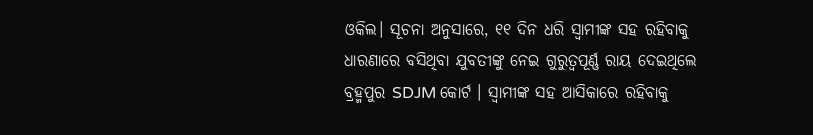ଓକିଲ। ସୂଚନା ଅନୁସାରେ, ୧୧ ଦିନ ଧରି ସ୍ବାମୀଙ୍କ ସହ ରହିବାକୁ ଧାରଣାରେ ବସିଥିବା ଯୁବତୀଙ୍କୁ ନେଇ ଗୁରୁତ୍ବପୂର୍ଣ୍ଣ ରାୟ ଦେଇଥିଲେ ବ୍ରହ୍ମପୁର SDJM କୋର୍ଟ । ସ୍ବାମୀଙ୍କ ସହ ଆସିକାରେ ରହିବାକୁ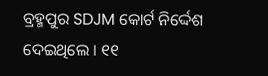ବ୍ରହ୍ମପୁର SDJM କୋର୍ଟ ନିର୍ଦ୍ଦେଶ ଦେଇଥିଲେ । ୧୧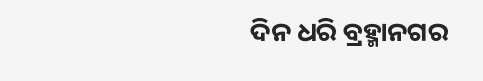ଦିନ ଧରି ବ୍ରହ୍ମାନଗର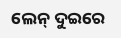ଲେନ୍ ଦୁଇରେ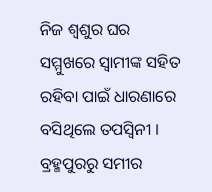ନିଜ ଶ୍ବଶୁର ଘର ସମ୍ମୁଖରେ ସ୍ବାମୀଙ୍କ ସହିତ ରହିବା ପାଇଁ ଧାରଣାରେ ବସିଥିଲେ ତପସ୍ବିନୀ ।
ବ୍ରହ୍ମପୁରରୁ ସମୀର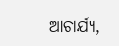ଆଚାର୍ଯ୍ୟ,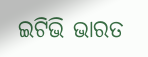ଇଟିଭି ଭାରତ